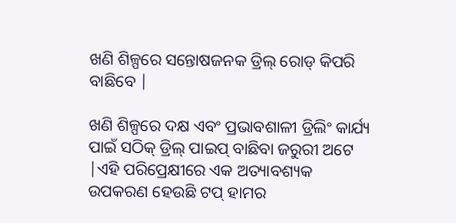ଖଣି ଶିଳ୍ପରେ ସନ୍ତୋଷଜନକ ଡ୍ରିଲ୍ ରୋଡ୍ କିପରି ବାଛିବେ |

ଖଣି ଶିଳ୍ପରେ ଦକ୍ଷ ଏବଂ ପ୍ରଭାବଶାଳୀ ଡ୍ରିଲିଂ କାର୍ଯ୍ୟ ପାଇଁ ସଠିକ୍ ଡ୍ରିଲ୍ ପାଇପ୍ ବାଛିବା ଜରୁରୀ ଅଟେ |ଏହି ପରିପ୍ରେକ୍ଷୀରେ ଏକ ଅତ୍ୟାବଶ୍ୟକ ଉପକରଣ ହେଉଛି ଟପ୍ ହାମର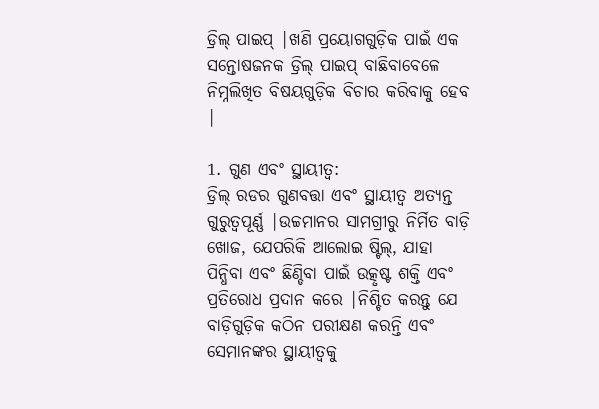ଡ୍ରିଲ୍ ପାଇପ୍ |ଖଣି ପ୍ରୟୋଗଗୁଡ଼ିକ ପାଇଁ ଏକ ସନ୍ତୋଷଜନକ ଡ୍ରିଲ୍ ପାଇପ୍ ବାଛିବାବେଳେ ନିମ୍ନଲିଖିତ ବିଷୟଗୁଡ଼ିକ ବିଚାର କରିବାକୁ ହେବ |

1. ଗୁଣ ଏବଂ ସ୍ଥାୟୀତ୍ୱ:
ଡ୍ରିଲ୍ ରଡର ଗୁଣବତ୍ତା ଏବଂ ସ୍ଥାୟୀତ୍ୱ ଅତ୍ୟନ୍ତ ଗୁରୁତ୍ୱପୂର୍ଣ୍ଣ |ଉଚ୍ଚମାନର ସାମଗ୍ରୀରୁ ନିର୍ମିତ ବାଡ଼ି ଖୋଜ, ଯେପରିକି ଆଲୋଇ ଷ୍ଟିଲ୍, ଯାହା ପିନ୍ଧିବା ଏବଂ ଛିଣ୍ଡିବା ପାଇଁ ଉତ୍କୃଷ୍ଟ ଶକ୍ତି ଏବଂ ପ୍ରତିରୋଧ ପ୍ରଦାନ କରେ |ନିଶ୍ଚିତ କରନ୍ତୁ ଯେ ବାଡ଼ିଗୁଡ଼ିକ କଠିନ ପରୀକ୍ଷଣ କରନ୍ତି ଏବଂ ସେମାନଙ୍କର ସ୍ଥାୟୀତ୍ୱକୁ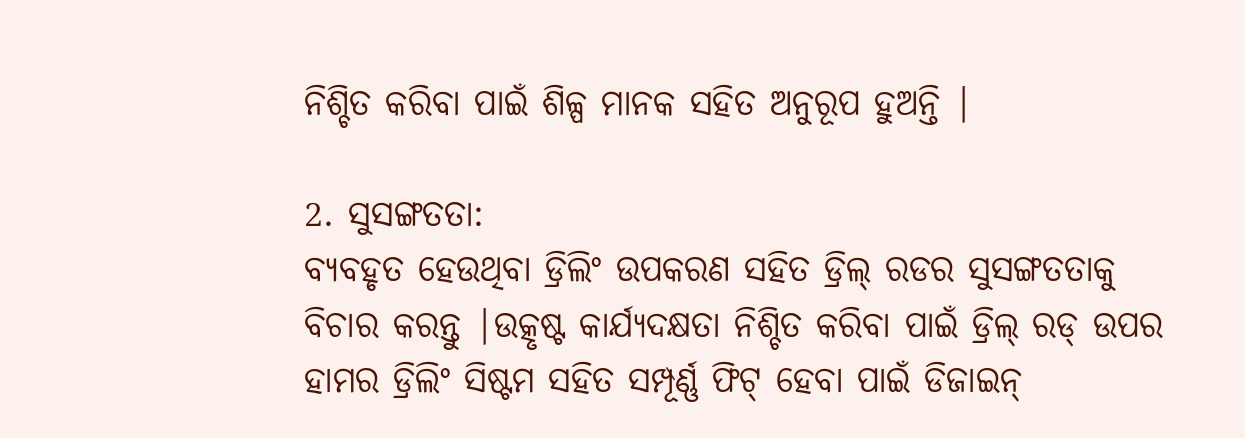ନିଶ୍ଚିତ କରିବା ପାଇଁ ଶିଳ୍ପ ମାନକ ସହିତ ଅନୁରୂପ ହୁଅନ୍ତି |

2. ସୁସଙ୍ଗତତା:
ବ୍ୟବହୃତ ହେଉଥିବା ଡ୍ରିଲିଂ ଉପକରଣ ସହିତ ଡ୍ରିଲ୍ ରଡର ସୁସଙ୍ଗତତାକୁ ବିଚାର କରନ୍ତୁ |ଉତ୍କୃଷ୍ଟ କାର୍ଯ୍ୟଦକ୍ଷତା ନିଶ୍ଚିତ କରିବା ପାଇଁ ଡ୍ରିଲ୍ ରଡ୍ ଉପର ହାମର ଡ୍ରିଲିଂ ସିଷ୍ଟମ ସହିତ ସମ୍ପୂର୍ଣ୍ଣ ଫିଟ୍ ହେବା ପାଇଁ ଡିଜାଇନ୍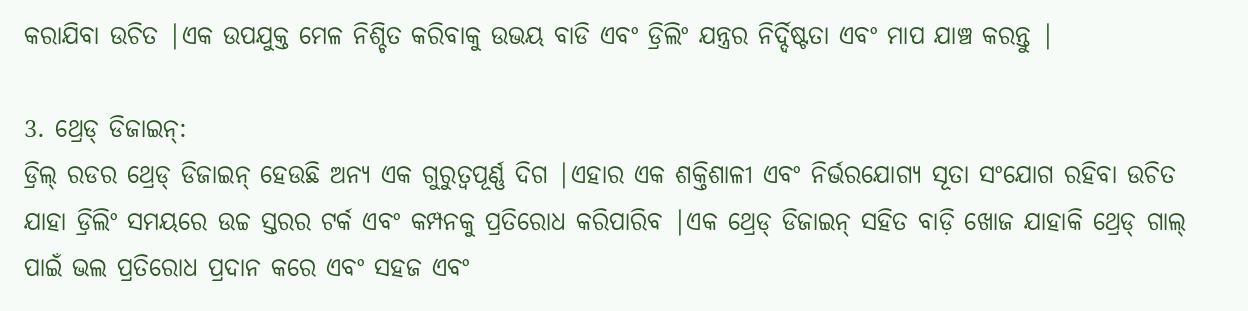କରାଯିବା ଉଚିତ |ଏକ ଉପଯୁକ୍ତ ମେଳ ନିଶ୍ଚିତ କରିବାକୁ ଉଭୟ ବାଡି ଏବଂ ଡ୍ରିଲିଂ ଯନ୍ତ୍ରର ନିର୍ଦ୍ଦିଷ୍ଟତା ଏବଂ ମାପ ଯାଞ୍ଚ କରନ୍ତୁ |

3. ଥ୍ରେଡ୍ ଡିଜାଇନ୍:
ଡ୍ରିଲ୍ ରଡର ଥ୍ରେଡ୍ ଡିଜାଇନ୍ ହେଉଛି ଅନ୍ୟ ଏକ ଗୁରୁତ୍ୱପୂର୍ଣ୍ଣ ଦିଗ |ଏହାର ଏକ ଶକ୍ତିଶାଳୀ ଏବଂ ନିର୍ଭରଯୋଗ୍ୟ ସୂତା ସଂଯୋଗ ରହିବା ଉଚିତ ଯାହା ଡ୍ରିଲିଂ ସମୟରେ ଉଚ୍ଚ ସ୍ତରର ଟର୍କ ଏବଂ କମ୍ପନକୁ ପ୍ରତିରୋଧ କରିପାରିବ |ଏକ ଥ୍ରେଡ୍ ଡିଜାଇନ୍ ସହିତ ବାଡ଼ି ଖୋଜ ଯାହାକି ଥ୍ରେଡ୍ ଗାଲ୍ ପାଇଁ ଭଲ ପ୍ରତିରୋଧ ପ୍ରଦାନ କରେ ଏବଂ ସହଜ ଏବଂ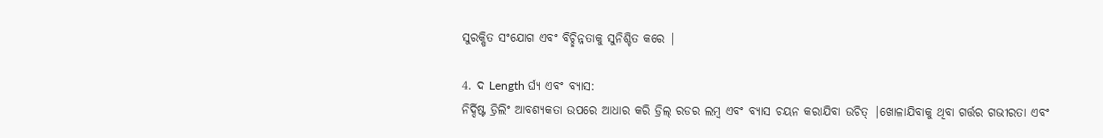ସୁରକ୍ଷିତ ସଂଯୋଗ ଏବଂ ବିଚ୍ଛିନ୍ନତାକୁ ସୁନିଶ୍ଚିତ କରେ |

4. ଦ Length ର୍ଘ୍ୟ ଏବଂ ବ୍ୟାସ:
ନିର୍ଦ୍ଦିଷ୍ଟ ଡ୍ରିଲିଂ ଆବଶ୍ୟକତା ଉପରେ ଆଧାର କରି ଡ୍ରିଲ୍ ରଡର ଲମ୍ବ ଏବଂ ବ୍ୟାସ ଚୟନ କରାଯିବା ଉଚିତ୍ |ଖୋଳାଯିବାକୁ ଥିବା ଗର୍ତ୍ତର ଗଭୀରତା ଏବଂ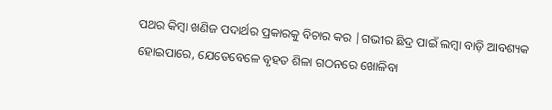ପଥର କିମ୍ବା ଖଣିଜ ପଦାର୍ଥର ପ୍ରକାରକୁ ବିଚାର କର |ଗଭୀର ଛିଦ୍ର ପାଇଁ ଲମ୍ବା ବାଡ଼ି ଆବଶ୍ୟକ ହୋଇପାରେ, ଯେତେବେଳେ ବୃହତ ଶିଳା ଗଠନରେ ଖୋଳିବା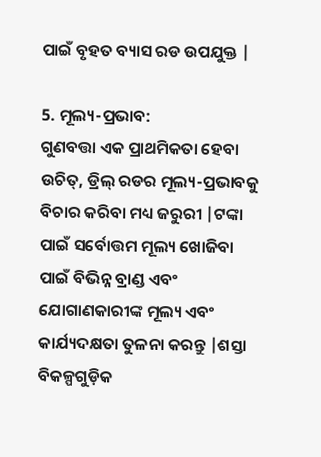ପାଇଁ ବୃହତ ବ୍ୟାସ ରଡ ଉପଯୁକ୍ତ |

5. ମୂଲ୍ୟ-ପ୍ରଭାବ:
ଗୁଣବତ୍ତା ଏକ ପ୍ରାଥମିକତା ହେବା ଉଚିତ୍, ଡ୍ରିଲ୍ ରଡର ମୂଲ୍ୟ-ପ୍ରଭାବକୁ ବିଚାର କରିବା ମଧ୍ୟ ଜରୁରୀ |ଟଙ୍କା ପାଇଁ ସର୍ବୋତ୍ତମ ମୂଲ୍ୟ ଖୋଜିବା ପାଇଁ ବିଭିନ୍ନ ବ୍ରାଣ୍ଡ ଏବଂ ଯୋଗାଣକାରୀଙ୍କ ମୂଲ୍ୟ ଏବଂ କାର୍ଯ୍ୟଦକ୍ଷତା ତୁଳନା କରନ୍ତୁ |ଶସ୍ତା ବିକଳ୍ପଗୁଡ଼ିକ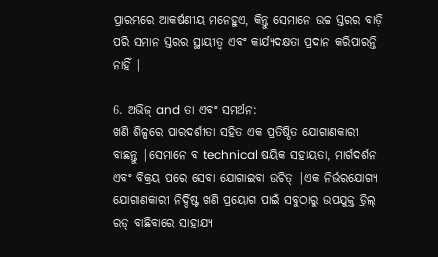ପ୍ରାରମ୍ଭରେ ଆକର୍ଷଣୀୟ ମନେହୁଏ, କିନ୍ତୁ ସେମାନେ ଉଚ୍ଚ ସ୍ତରର ବାଡ଼ି ପରି ସମାନ ସ୍ତରର ସ୍ଥାୟୀତ୍ୱ ଏବଂ କାର୍ଯ୍ୟଦକ୍ଷତା ପ୍ରଦାନ କରିପାରନ୍ତି ନାହିଁ |

6. ଅଭିଜ୍ and ତା ଏବଂ ସମର୍ଥନ:
ଖଣି ଶିଳ୍ପରେ ପାରଦର୍ଶୀତା ସହିତ ଏକ ପ୍ରତିଷ୍ଠିତ ଯୋଗାଣକାରୀ ବାଛନ୍ତୁ |ସେମାନେ ବ technical ଷୟିକ ସହାୟତା, ମାର୍ଗଦର୍ଶନ ଏବଂ ବିକ୍ରୟ ପରେ ସେବା ଯୋଗାଇବା ଉଚିତ୍ |ଏକ ନିର୍ଭରଯୋଗ୍ୟ ଯୋଗାଣକାରୀ ନିର୍ଦ୍ଦିଷ୍ଟ ଖଣି ପ୍ରୟୋଗ ପାଇଁ ସବୁଠାରୁ ଉପଯୁକ୍ତ ଡ୍ରିଲ୍ ରଡ୍ ବାଛିବାରେ ସାହାଯ୍ୟ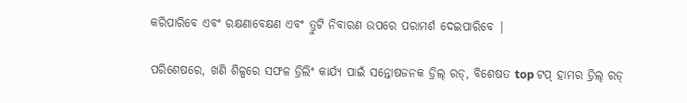କରିପାରିବେ ଏବଂ ରକ୍ଷଣାବେକ୍ଷଣ ଏବଂ ତ୍ରୁଟି ନିବାରଣ ଉପରେ ପରାମର୍ଶ ଦେଇପାରିବେ |

ପରିଶେଷରେ, ଖଣି ଶିଳ୍ପରେ ସଫଳ ଡ୍ରିଲିଂ କାର୍ଯ୍ୟ ପାଇଁ ସନ୍ତୋଷଜନକ ଡ୍ରିଲ୍ ରଡ୍, ବିଶେଷତ top ଟପ୍ ହାମର ଡ୍ରିଲ୍ ରଡ୍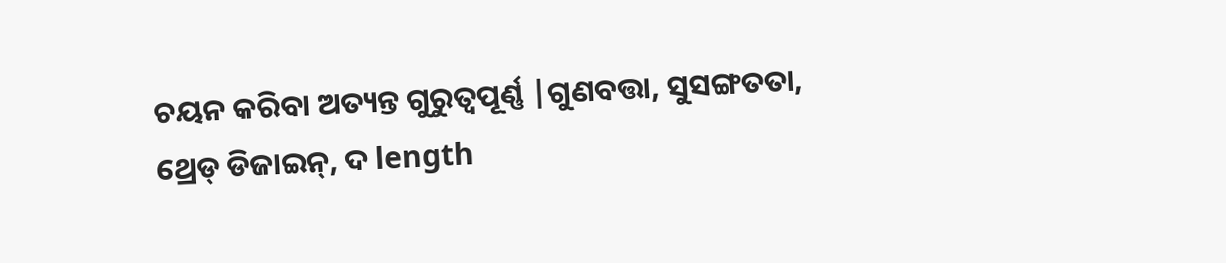ଚୟନ କରିବା ଅତ୍ୟନ୍ତ ଗୁରୁତ୍ୱପୂର୍ଣ୍ଣ |ଗୁଣବତ୍ତା, ସୁସଙ୍ଗତତା, ଥ୍ରେଡ୍ ଡିଜାଇନ୍, ଦ length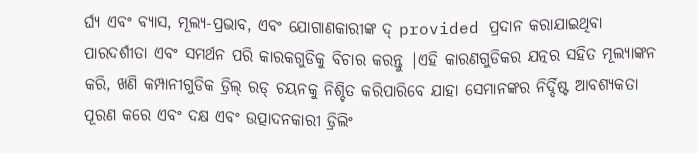ର୍ଘ୍ୟ ଏବଂ ବ୍ୟାସ, ମୂଲ୍ୟ-ପ୍ରଭାବ, ଏବଂ ଯୋଗାଣକାରୀଙ୍କ ଦ୍ provided ପ୍ରଦାନ କରାଯାଇଥିବା ପାରଦର୍ଶୀତା ଏବଂ ସମର୍ଥନ ପରି କାରକଗୁଡିକୁ ବିଚାର କରନ୍ତୁ |ଏହି କାରଣଗୁଡିକର ଯତ୍ନର ସହିତ ମୂଲ୍ୟାଙ୍କନ କରି, ଖଣି କମ୍ପାନୀଗୁଡିକ ଡ୍ରିଲ୍ ରଡ୍ ଚୟନକୁ ନିଶ୍ଚିତ କରିପାରିବେ ଯାହା ସେମାନଙ୍କର ନିର୍ଦ୍ଦିଷ୍ଟ ଆବଶ୍ୟକତା ପୂରଣ କରେ ଏବଂ ଦକ୍ଷ ଏବଂ ଉତ୍ପାଦନକାରୀ ଡ୍ରିଲିଂ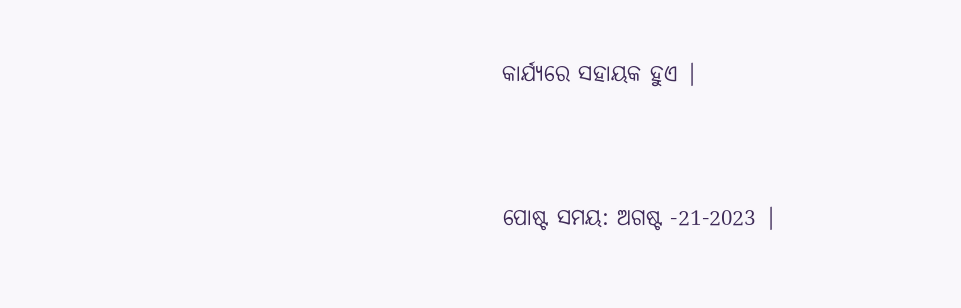କାର୍ଯ୍ୟରେ ସହାୟକ ହୁଏ |


ପୋଷ୍ଟ ସମୟ: ଅଗଷ୍ଟ -21-2023 |